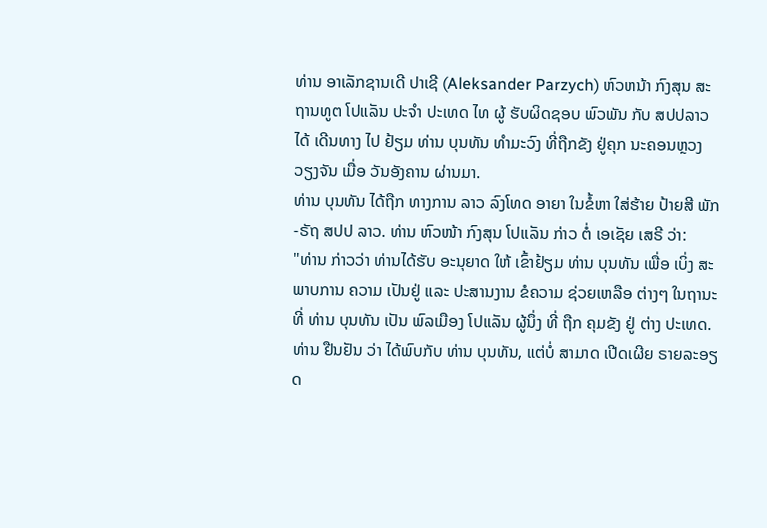ທ່ານ ອາເລັກຊານເດີ ປາເຊີ (Aleksander Parzych) ຫົວຫນ້າ ກົງສຸນ ສະຖານທູຕ ໂປແລັນ ປະຈຳ ປະເທດ ໄທ ຜູ້ ຮັບຜິດຊອບ ພົວພັນ ກັບ ສປປລາວ ໄດ້ ເດີນທາງ ໄປ ຢ້ຽມ ທ່ານ ບຸນທັນ ທຳມະວົງ ທີ່ຖືກຂັງ ຢູ່ຄຸກ ນະຄອນຫຼວງ ວຽງຈັນ ເມື່ອ ວັນອັງຄານ ຜ່ານມາ.
ທ່ານ ບຸນທັນ ໄດ້ຖືກ ທາງການ ລາວ ລົງໂທດ ອາຍາ ໃນຂໍ້ຫາ ໃສ່ຮ້າຍ ປ້າຍສີ ພັກ-ຣັຖ ສປປ ລາວ. ທ່ານ ຫົວໜ້າ ກົງສຸນ ໂປແລັນ ກ່າວ ຕໍ່ ເອເຊັຍ ເສຣີ ວ່າ:
"ທ່ານ ກ່າວວ່າ ທ່ານໄດ້ຮັບ ອະນຸຍາດ ໃຫ້ ເຂົ້າຢ້ຽມ ທ່ານ ບຸນທັນ ເພື່ອ ເບິ່ງ ສະພາບການ ຄວາມ ເປັນຢູ່ ແລະ ປະສານງານ ຂໍຄວາມ ຊ່ວຍເຫລືອ ຕ່າງໆ ໃນຖານະ ທີ່ ທ່ານ ບຸນທັນ ເປັນ ພົລເມືອງ ໂປແລັນ ຜູ້ນຶ່ງ ທີ່ ຖືກ ຄຸມຂັງ ຢູ່ ຕ່າງ ປະເທດ. ທ່ານ ຢືນຢັນ ວ່າ ໄດ້ພົບກັບ ທ່ານ ບຸນທັນ, ແຕ່ບໍ່ ສາມາດ ເປີດເຜີຍ ຣາຍລະອຽດ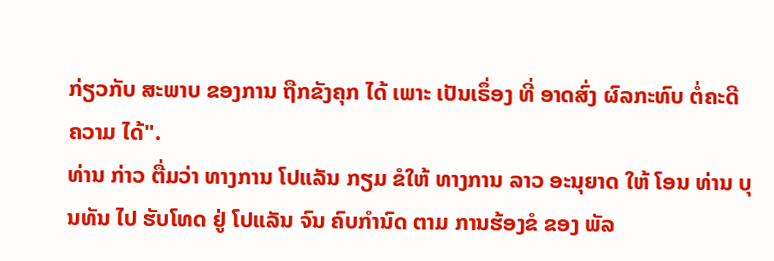ກ່ຽວກັບ ສະພາບ ຂອງການ ຖືກຂັງຄຸກ ໄດ້ ເພາະ ເປັນເຣຶ່ອງ ທີ່ ອາດສົ່ງ ຜົລກະທົບ ຕໍ່ຄະດີ ຄວາມ ໄດ້".
ທ່ານ ກ່າວ ຕື່ມວ່າ ທາງການ ໂປແລັນ ກຽມ ຂໍໃຫ້ ທາງການ ລາວ ອະນຸຍາດ ໃຫ້ ໂອນ ທ່ານ ບຸນທັນ ໄປ ຮັບໂທດ ຢູ່ ໂປແລັນ ຈົນ ຄົບກໍານົດ ຕາມ ການຮ້ອງຂໍ ຂອງ ພັລ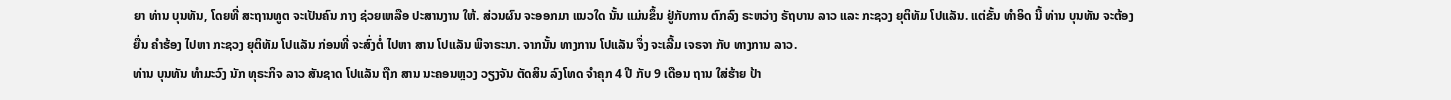ຍາ ທ່ານ ບຸນທັນ, ໂດຍທີ່ ສະຖານທູຕ ຈະເປັນຄົນ ກາງ ຊ່ວຍເຫລືອ ປະສານງານ ໃຫ້. ສ່ວນຜົນ ຈະອອກມາ ແນວໃດ ນັ້ນ ແມ່ນຂຶ້ນ ຢູ່ກັບການ ຕົກລົງ ຣະຫວ່າງ ຣັຖບານ ລາວ ແລະ ກະຊວງ ຍຸຕິທັມ ໂປແລັນ. ແຕ່ຂັ້ນ ທຳອິດ ນີ້ ທ່ານ ບຸນທັນ ຈະຕ້ອງຍື່ນ ຄຳຮ້ອງ ໄປຫາ ກະຊວງ ຍຸຕິທັມ ໂປແລັນ ກ່ອນທີ່ ຈະສົ່ງຕໍ່ ໄປຫາ ສານ ໂປແລັນ ພິຈາຣະນາ. ຈາກນັ້ນ ທາງການ ໂປແລັນ ຈຶ່ງ ຈະເລີ້ມ ເຈຣຈາ ກັບ ທາງການ ລາວ.
ທ່ານ ບຸນທັນ ທຳມະວົງ ນັກ ທຸຣະກິຈ ລາວ ສັນຊາດ ໂປແລັນ ຖືກ ສານ ນະຄອນຫຼວງ ວຽງຈັນ ຕັດສິນ ລົງໂທດ ຈຳຄຸກ 4 ປີ ກັບ 9 ເດືອນ ຖານ ໃສ່ຮ້າຍ ປ້າ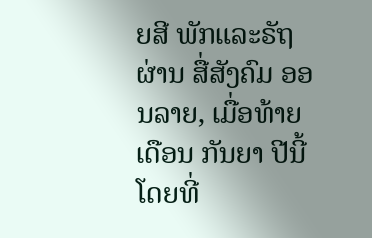ຍສີ ພັກແລະຣັຖ ຜ່ານ ສື່ສັງຄົມ ອອນລາຍ, ເມື່ອທ້າຍ ເດືອນ ກັນຍາ ປີນີ້ ໂດຍທີ່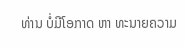ທ່ານ ບໍ່ມີໂອກາດ ຫາ ທະນາຍຄວາມ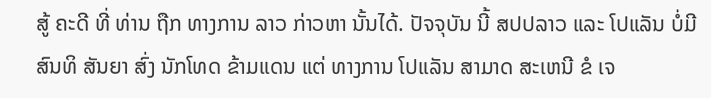ສູ້ ຄະດີ ທີ່ ທ່ານ ຖືກ ທາງການ ລາວ ກ່າວຫາ ນັ້ນໄດ້. ປັຈຈຸບັນ ນີ້ ສປປລາວ ແລະ ໂປແລັນ ບໍ່ມີ ສົນທິ ສັນຍາ ສົ່ງ ນັກໂທດ ຂ້າມແດນ ແຕ່ ທາງການ ໂປແລັນ ສາມາດ ສະເຫນີ ຂໍ ເຈ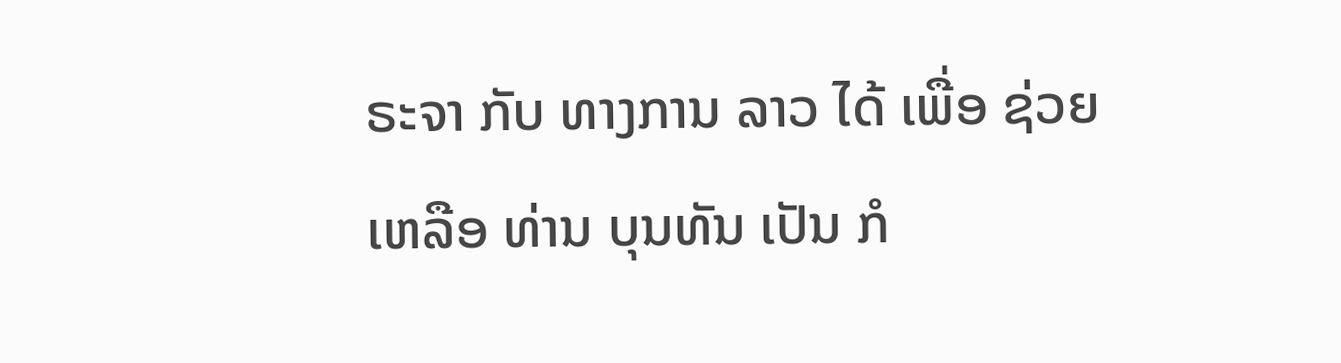ຣະຈາ ກັບ ທາງການ ລາວ ໄດ້ ເພື່ອ ຊ່ວຍເຫລືອ ທ່ານ ບຸນທັນ ເປັນ ກໍ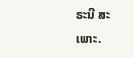ຣະນີ ສະເພາະ.